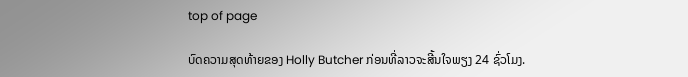top of page

ບົດຄວາມສຸດທ້າຍຂອງ Holly Butcher ກ່ອນທີ່ລາວຈະສີ້ນໃຈພຽງ 24 ຊົ່ວໂມງ.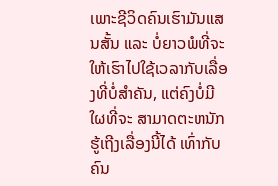ເພາະຊີວິດຄົນເຮົາມັນແສນສັ້ນ ແລະ ບໍ່ຍາວພໍທີ່ຈະໃຫ້ເຮົາໄປໃຊ້ເວລາກັບເລື່ອງທີ່ບໍ່ສຳຄັນ, ແຕ່ຄົງບໍ່ມີໃຜທີ່ຈະ ສາມາດຕະຫນັກຮູ້ເຖີງເລື່ອງນີ້ໄດ້ ເທົ່າກັບຄົນ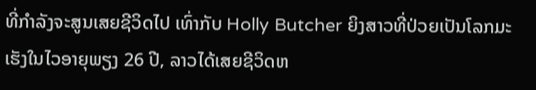ທີ່ກຳລັງຈະສູນເສຍຊີວິດໄປ ເທົ່າກັບ Holly Butcher ຍິງສາວທີ່ປ່ວຍເປັນໂລກມະເຮັງໃນໄວອາຍຸພຽງ 26 ປີ, ລາວໄດ້ເສຍຊີວິດຫ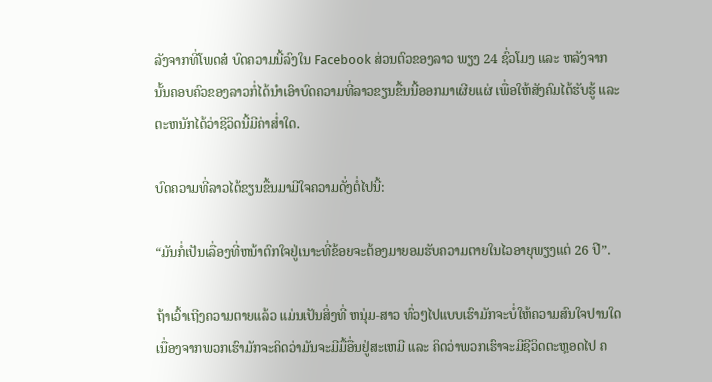ລັງຈາກທີ່ໂພດສ໋ ບົດຄວາມນີ້ລົງໃນ Facebook ສ່ວນຕົວຂອງລາວ ພຽງ 24 ຊົ່ວໂມງ ແລະ ຫລັງຈາກນັ້ນຄອບຄົວຂອງລາວກໍ່ໄດ້ນຳເອົາບົດຄວາມທີ່ລາວຂຽນຂື້ນນີ້ອອກມາເຜີຍແຜ່ ເພື່ອໃຫ້ສັງຄົມໄດ້ຮັບຮູ້ ແລະ ຕະຫນັກໄດ້ວ່າຊີວິດນີ້ມີຄ່າສ່ຳໃດ.

ບົດຄວາມທີ່ລາວໄດ້ຂຽນຂື້ນມາມີໃຈຄວາມດັ່ງຕໍ່ໄປນີ້:

“ມັນກໍ່ເປັນເລື່ອງທີ່ຫນ້າຕົກໃຈຢູ່ເນາະທີ່ຂ້ອຍຈະຕ້ອງມາຍອມຮັບຄວາມຕາຍໃນໄວອາຍຸພຽງແຕ່ 26 ປີ”.

ຖ້າເວົ້າເຖີງຄວາມຕາຍແລ້ວ ແມ່ນເປັນສິ່ງທີ່ ຫນຸ່ມ-ສາວ ທົ່ວໆໄປແບບເຮົາມັກຈະບໍ່ໃຫ້ຄວາມສົນໃຈປານໃດ ເນື່ອງຈາກພວກເຮົາມັກຈະຄິດວ່າມັນຈະມີມື້ອື່ນຢູ່ສະເຫມີ ແລະ ຄິດວ່າພວກເຮົາຈະມີຊີວິດຕະຫຼອດໄປ ຄ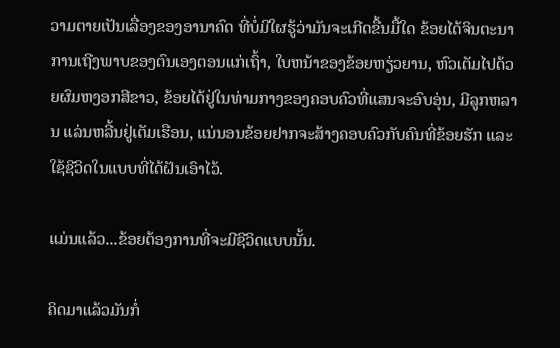ວາມຕາຍເປັນເລື່ອງຂອງອານາຄົດ ທີ່ບໍ່ມີໃຜຮູ້ວ່າມັນຈະເກີດຂື້ນມື້ໃດ ຂ້ອຍໄດ້ຈິນຕະນາການເຖີງພາບຂອງຕົນເອງຕອນແກ່ເຖົ້າ, ໃບຫນ້າຂອງຂ້ອຍຫຽ່ວຍານ, ຫົວເຕັມໄປດ້ວຍຜົມຫງອກສີຂາວ, ຂ້ອຍໄດ້ຢູ່ໃນທ່າມກາງຂອງຄອບຄົວທີ່ແສນຈະອົບອຸ່ນ, ມີລູກຫລານ ແລ່ນຫລີ້ນຢູ່ເຕັມເຮືອນ, ແນ່ນອນຂ້ອຍຢາກຈະສ້າງຄອບຄົວກັບຄົນທີ່ຂ້ອຍຮັກ ແລະ ໃຊ້ຊີວິດໃນແບບທີ່ໄດ້ຝັນເອົາໄວ້.

ແມ່ນແລ້ວ...ຂ້ອຍຕ້ອງການທີ່ຈະມີຊີວິດແບບນັ້ນ.

ຄິດມາແລ້ວມັນກໍ່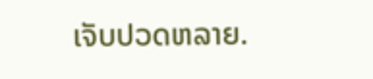ເຈັບປວດຫລາຍ.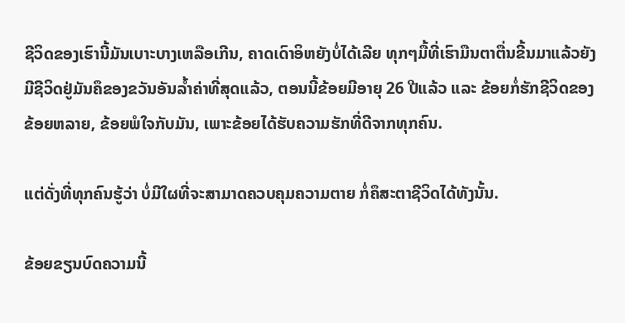ຊີວິດຂອງເຮົານີ້ມັນເບາະບາງເຫລືອເກີນ, ຄາດເດົາອິຫຍັງບໍ່ໄດ້ເລີຍ ທຸກໆມື້ທີ່ເຮົາມືນຕາຕື່ນຂີ້ນມາແລ້ວຍັງມີຊີວິດຢູ່ມັນຄຶຂອງຂວັນອັນລ້ຳຄ່າທີ່ສຸດແລ້ວ, ຕອນນີ້ຂ້ອຍມີອາຍຸ 26 ປີແລ້ວ ແລະ ຂ້ອຍກໍ່ຮັກຊີວິດຂອງຂ້ອຍຫລາຍ, ຂ້ອຍພໍໃຈກັບມັນ, ເພາະຂ້ອຍໄດ້ຮັບຄວາມຮັກທີ່ດີຈາກທຸກຄົນ.

ແຕ່ດັ່ງທີ່ທຸກຄົນຮູ້ວ່າ ບໍ່ມີໃຜທີ່ຈະສາມາດຄວບຄຸມຄວາມຕາຍ ກໍ່ຄຶສະຕາຊີວິດໄດ້ທັງນັ້ນ.

ຂ້ອຍຂຽນບົດຄວາມນີ້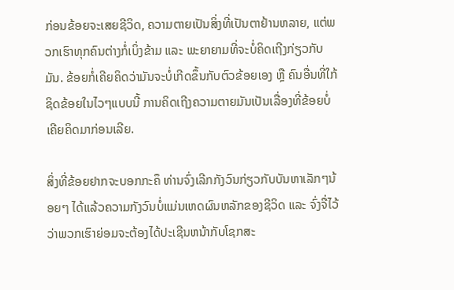ກ່ອນຂ້ອຍຈະເສຍຊີວິດ, ຄວາມຕາຍເປັນສິ່ງທີ່ເປັນຕາຢ້ານຫລາຍ, ແຕ່ພວກເຮົາທຸກຄົນຕ່າງກໍ່ເບິ່ງຂ້າມ ແລະ ພະຍາຍາມທີ່ຈະບໍ່ຄິດເຖີງກ່ຽວກັບມັນ. ຂ້ອຍກໍ່ເຄີຍຄິດວ່າມັນຈະບໍ່ເກີດຂຶ້ນກັບຕົວຂ້ອຍເອງ ຫຼື ຄົນອື່ນທີ່ໃກ້ຊິດຂ້ອຍໃນໄວໆແບບນີ້ ການຄິດເຖີງຄວາມຕາຍມັນເປັນເລື່ອງທີ່ຂ້ອຍບໍ່ເຄີຍຄິດມາກ່ອນເລີຍ.

ສິ່ງທີ່ຂ້ອຍຢາກຈະບອກກະຄຶ ທ່ານຈົ່ງເລີກກັງວົນກ່ຽວກັບບັນຫາເລັກໆນ້ອຍໆ ໄດ້ແລ້ວຄວາມກັງວົນບໍ່ແມ່ນເຫດຜົນຫລັກຂອງຊີວິດ ແລະ ຈົ່ງຈື່ໄວ້ວ່າພວກເຮົາຍ່ອມຈະຕ້ອງໄດ້ປະເຊີນຫນ້າກັບໂຊກສະ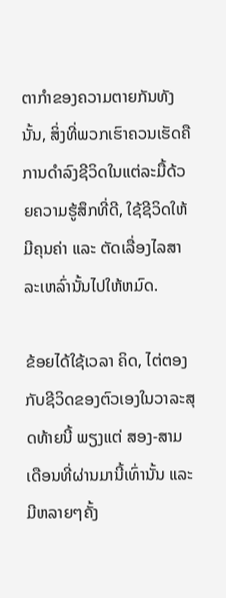ຕາກຳຂອງຄວາມຕາຍກັນທັງນັ້ນ, ສິ່ງທີ່ພວກເຮົາຄວນເຮັດຄືການດໍາລົງຊີວິດໃນແຕ່ລະມື້ດ້ວຍຄວາມຮູ້ສຶກທີ່ດີ, ໃຊ້ຊີວິດໃຫ້ມີຄຸນຄ່າ ແລະ ຕັດເລື່ອງໄລສາລະເຫລົ່ານັ້ນໄປໃຫ້ຫມົດ.

ຂ້ອຍໄດ້ໃຊ້ເວລາ ຄິດ, ໄຕ່ຕອງ ກັບຊີວິດຂອງຕົວເອງໃນວາລະສຸດທ້າຍນີ້ ພຽງແຕ່ ສອງ-ສາມເດືອນທີ່ຜ່ານມານີ້ເທົ່ານັ້ນ ແລະ ມີຫລາຍໆຄັ້ງ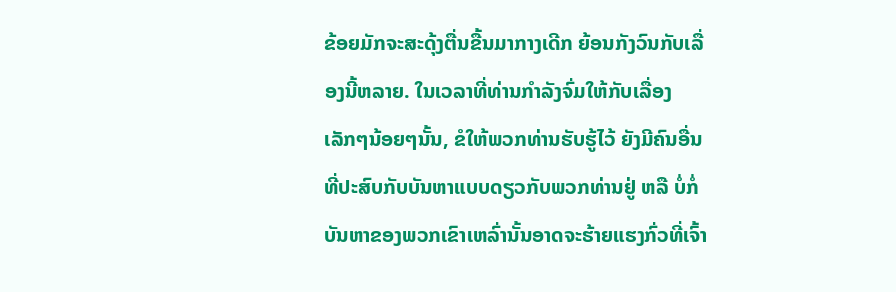ຂ້ອຍມັກຈະສະດຸ້ງຕື່ນຂື້ນມາກາງເດີກ ຍ້ອນກັງວົນກັບເລື່ອງນີ້ຫລາຍ. ໃນເວລາທີ່ທ່ານກໍາລັງຈົ່ມໃຫ້ກັບເລື່ອງເລັກໆນ້ອຍໆນັ້ນ, ຂໍໃຫ້ພວກທ່ານຮັບຮູ້ໄວ້ ຍັງມີຄົນອື່ນທີ່ປະສົບກັບບັນຫາແບບດຽວກັບພວກທ່ານຢູ່ ຫລື ບໍ່ກໍ່ບັນຫາຂອງພວກເຂົາເຫລົ່ານັ້ນອາດຈະຮ້າຍແຮງກົ່ວທີ່ເຈົ້າ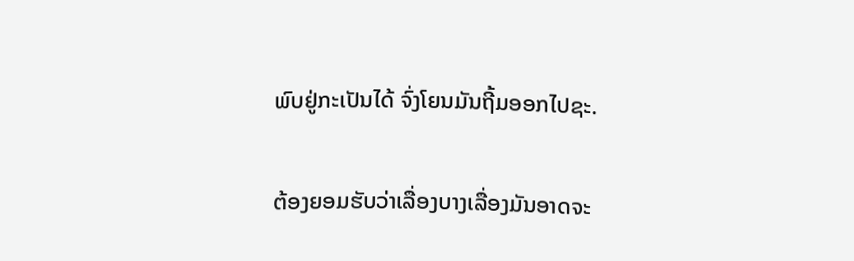ພົບຢູ່ກະເປັນໄດ້ ຈົ່ງໂຍນມັນຖີ້ມອອກໄປຊະ.

ຕ້ອງຍອມຮັບວ່າເລື່ອງບາງເລື່ອງມັນອາດຈະ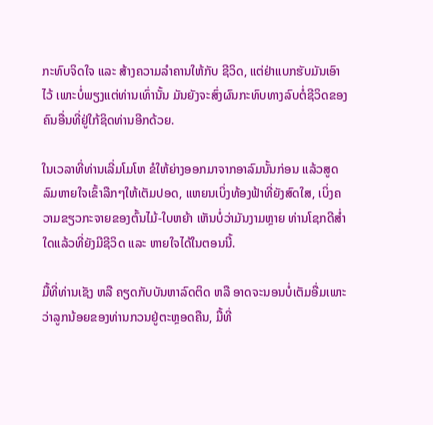ກະທົບຈິດໃຈ ແລະ ສ້າງຄວາມລຳຄານໃຫ້ກັບ ຊີວິດ, ແຕ່ຢ່າແບກຮັບມັນເອົາໄວ້ ເພາະບໍ່ພຽງແຕ່ທ່ານເທົ່ານັ້ນ ມັນຍັງຈະສົ່ງຜົນກະທົບທາງລົບຕໍ່ຊີວິດຂອງຄົນອື່ນທີ່ຢູ່ໃກ້ຊິດທ່ານອີກດ້ວຍ.

ໃນເວລາທີ່ທ່ານເລີ່ມໂມໂຫ ຂໍໃຫ້ຍ່າງອອກມາຈາກອາລົມນັ້ນກ່ອນ ແລ້ວສູດລົມຫາຍໃຈເຂົ້າລືກໆໃຫ້ເຕັມປອດ, ແຫຍນເບິ່ງທ້ອງຟ້າທີ່ຍັງສົດໃສ, ເບິ່ງຄວາມຂຽວກະຈາຍຂອງຕົ້ນໄມ້-ໃບຫຍ້າ ເຫັນບໍ່ວ່າມັນງາມຫຼາຍ ທ່ານໂຊກດີສ່ຳໃດແລ້ວທີ່ຍັງມີຊີວິດ ແລະ ຫາຍໃຈໄດ້ໃນຕອນນີ້.

ມື້ທີ່ທ່ານເຊັງ ຫລື ຄຽດກັບບັນຫາລົດຕິດ ຫລື ອາດຈະນອນບໍ່ເຕັມອື່ມເພາະວ່າລູກນ້ອຍຂອງທ່ານກວນຢູ່ຕະຫຼອດຄືນ, ມື້ທີ່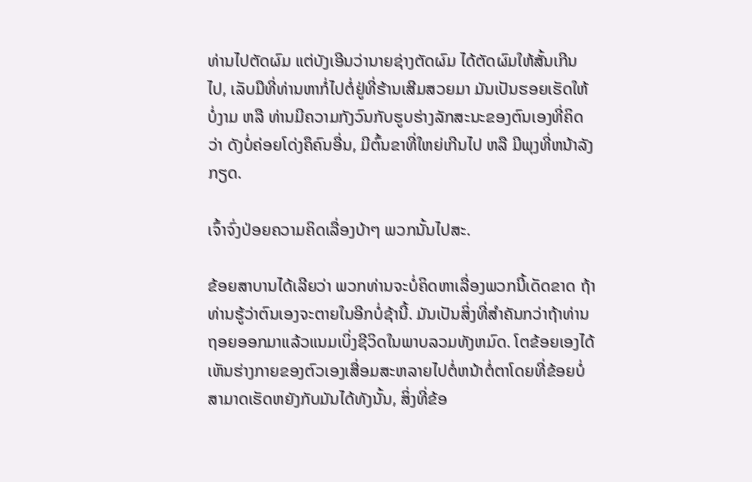ທ່ານໄປຕັດຜົມ ແຕ່ບັງເອີນວ່ານາຍຊ່າງຕັດຜົມ ໄດ້ຕັດຜົມໃຫ້ສັ້ນເກີນໄປ, ເລັບມືທີ່ທ່ານຫາກໍ່ໄປຕໍ່ຢູ່ທີ່ຮ້ານເສີມສວຍມາ ມັນເປັນຮອຍເຮັດໃຫ້ບໍ່ງາມ ຫລື ທ່ານມີຄວາມກັງວົນກັບຮູບຮ່າງລັກສະນະຂອງຕົນເອງທີ່ຄິດວ່າ ດັງບໍ່ຄ່ອຍໂດ່ງຄຶຄົນອື່ນ, ມີຕົ້ນຂາທີ່ໃຫຍ່ເກີນໄປ ຫລື ມີພຸງທີ່ຫນ້າລັງກຽດ.

ເຈົ້າຈົ່ງປ່ອຍຄວາມຄິດເລື່ອງບ້າໆ ພວກນັ້ນໄປສະ.

ຂ້ອຍສາບານໄດ້ເລີຍວ່າ ພວກທ່ານຈະບໍ່ຄິດຫາເລື່ອງພວກນີ້ເດັດຂາດ ຖ້າທ່ານຮູ້ວ່າຕົນເອງຈະຕາຍໃນອີກບໍ່ຊ້ານີ້. ມັນເປັນສິ່ງທີ່ສຳຄັນກວ່າຖ້າທ່ານຖອຍອອກມາແລ້ວແນມເບິ່ງຊີວິດໃນພາບລວມທັງຫມົດ. ໂຕຂ້ອຍເອງໄດ້ເຫັນຮ່າງກາຍຂອງຕົວເອງເສື່ອມສະຫລາຍໄປຕໍ່ຫນ້າຕໍ່ຕາໂດຍທີ່ຂ້ອຍບໍ່ສາມາດເຮັດຫຍັງກັບມັນໄດ້ທັງນັ້ນ, ສິ່ງທີ່ຂ້ອ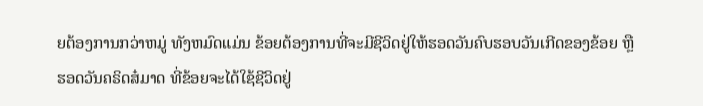ຍຕ້ອງການກວ່າຫມູ່ ທັງຫມົດແມ່ນ ຂ້ອຍຕ້ອງການທີ່ຈະມີຊີວິດຢູ່ໃຫ້ຮອດວັນຄົບຮອບວັນເກີດຂອງຂ້ອຍ ຫຼື ຮອດວັນຄຣິດສ໋ມາດ ທີ່ຂ້ອຍຈະໄດ້ໃຊ້ຊີວິດຢູ່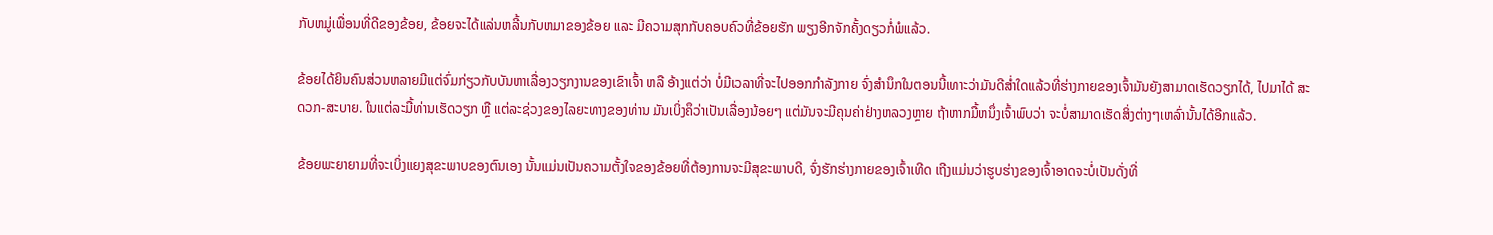ກັບຫມູ່ເພື່ອນທີ່ດີຂອງຂ້ອຍ, ຂ້ອຍຈະໄດ້ແລ່ນຫລີ້ນກັບຫມາຂອງຂ້ອຍ ແລະ ມີຄວາມສຸກກັບຄອບຄົວທີ່ຂ້ອຍຮັກ ພຽງອີກຈັກຄັ້ງດຽວກໍ່ພໍແລ້ວ.

ຂ້ອຍໄດ້ຍິນຄົນສ່ວນຫລາຍມີແຕ່ຈົ່ມກ່ຽວກັບບັນຫາເລື່ອງວຽກງານຂອງເຂົາເຈົ້າ ຫລື ອ້າງແຕ່ວ່າ ບໍ່ມີເວລາທີ່ຈະໄປອອກກໍາລັງກາຍ ຈົ່ງສຳນຶກໃນຕອນນີ້ເທາະວ່າມັນດີສ່ຳໃດແລ້ວທີ່ຮ່າງກາຍຂອງເຈົ້າມັນຍັງສາມາດເຮັດວຽກໄດ້, ໄປມາໄດ້ ສະດວກ-ສະບາຍ. ໃນແຕ່ລະມື້ທ່ານເຮັດວຽກ ຫຼື ແຕ່ລະຊ່ວງຂອງໄລຍະທາງຂອງທ່ານ ມັນເບິ່ງຄຶວ່າເປັນເລື່ອງນ້ອຍໆ ແຕ່ມັນຈະມີຄຸນຄ່າຢ່າງຫລວງຫຼາຍ ຖ້າຫາກມື້ຫນຶ່ງເຈົ້າພົບວ່າ ຈະບໍ່ສາມາດເຮັດສິ່ງຕ່າງໆເຫລົ່ານັ້ນໄດ້ອີກແລ້ວ.

ຂ້ອຍພະຍາຍາມທີ່ຈະເບິ່ງແຍງສຸຂະພາບຂອງຕົນເອງ ນັ້ນແມ່ນເປັນຄວາມຕັ້ງໃຈຂອງຂ້ອຍທີ່ຕ້ອງການຈະມີສຸຂະພາບດີ, ຈົ່ງຮັກຮ່າງກາຍຂອງເຈົ້າເທີດ ເຖີງແມ່ນວ່າຮູບຮ່າງຂອງເຈົ້າອາດຈະບໍ່ເປັນດັ່ງທີ່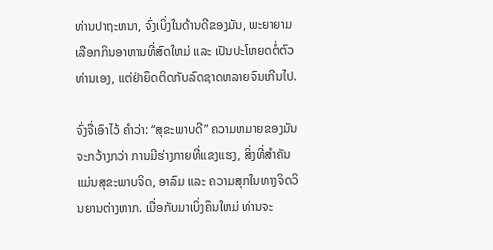ທ່ານປາຖະຫນາ, ຈົ່ງເບິ່ງໃນດ້ານດີຂອງມັນ, ພະຍາຍາມເລືອກກິນອາຫານທີ່ສົດໃຫມ່ ແລະ ເປັນປະໂຫຍດຕໍ່ຕົວທ່ານເອງ, ແຕ່ຢ່າຍຶດຕິດກັບລົດຊາດຫລາຍຈົນເກີນໄປ.

ຈົ່ງຈື່ເອົາໄວ້ ຄຳວ່າ: “ສຸຂະພາບດີ” ຄວາມຫມາຍຂອງມັນຈະກວ້າງກວ່າ ການມີຮ່າງກາຍທີ່ແຂງແຮງ, ສິ່ງທີ່ສໍາຄັນແມ່ນສຸຂະພາບຈິດ, ອາລົມ ແລະ ຄວາມສຸກໃນທາງຈິດວິນຍານຕ່າງຫາກ. ເມື່ອກັບມາເບິ່ງຄຶນໃຫມ່ ທ່ານຈະ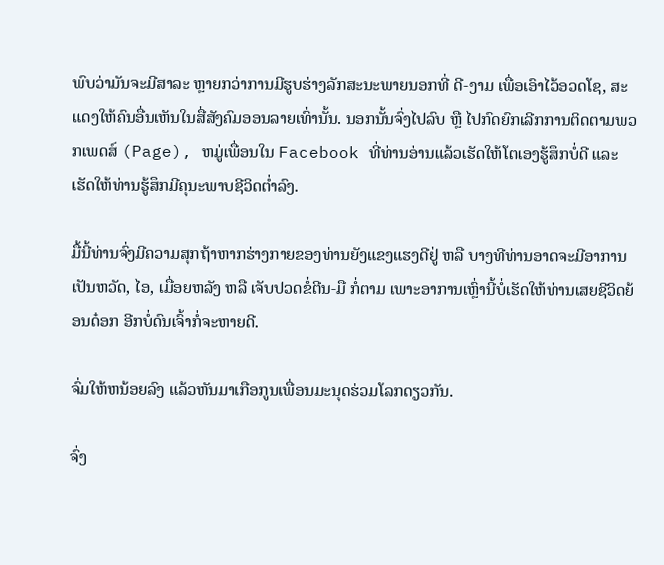ພົບວ່າມັນຈະມີສາລະ ຫຼາຍກວ່າການມີຮູບຮ່າງລັກສະນະພາຍນອກທີ່ ດີ-ງາມ ເພື່ອເອົາໄວ້ອວດໂຊ, ສະແດງໃຫ້ຄົນອື່ນເຫັນໃນສື່ສັງຄົມອອນລາຍເທົ່ານັ້ນ. ນອກນັ້ນຈົ່ງໄປລົບ ຫຼື ໄປກົດຍົກເລີກການຕິດຕາມພວກເພດສ໌ (Page), ຫມູ່ເພື່ອນໃນ Facebook ທີ່ທ່ານອ່ານແລ້ວເຮັດໃຫ້ໂຕເອງຮູ້ສຶກບໍ່ດີ ແລະ ເຮັດໃຫ້ທ່ານຮູ້ສຶກມີຄຸນະພາບຊີວິດຕ່ຳລົງ.

ມື້ນີ້ທ່ານຈົ່ງມີຄວາມສຸກຖ້າຫາກຮ່າງກາຍຂອງທ່ານຍັງແຂງແຮງດີຢູ່ ຫລື ບາງທີທ່ານອາດຈະມີອາການເປັນຫວັດ, ໄອ, ເມື່ອຍຫລັງ ຫລື ເຈັບປວດຂໍ່ຕີນ-ມື ກໍ່ຕາມ ເພາະອາການເຫຼົ່ານີ້ບໍ່ເຮັດໃຫ້ທ່ານເສຍຊີວິດຍ້ອນດ໋ອກ ອີກບໍ່ດົນເຈົ້າກໍ່ຈະຫາຍດີ.

ຈົ່ມໃຫ້ຫນ້ອຍລົງ ແລ້ວຫັນມາເກືອກູນເພື່ອນມະນຸດຮ່ວມໂລກດຽວກັນ.

ຈົ່ງ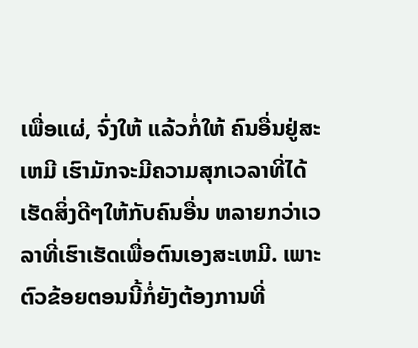ເພື່ອແຜ່, ຈົ່ງໃຫ້ ແລ້ວກໍ່ໃຫ້ ຄົນອື່ນຢູ່ສະເຫມີ ເຮົາມັກຈະມີຄວາມສຸກເວລາທີ່ໄດ້ເຮັດສິ່ງດີໆໃຫ້ກັບຄົນອື່ນ ຫລາຍກວ່າເວລາທີ່ເຮົາເຮັດເພື່ອຕົນເອງສະເຫມີ. ເພາະຕົວຂ້ອຍຕອນນີ້ກໍ່ຍັງຕ້ອງການທີ່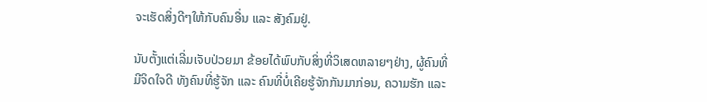ຈະເຮັດສິ່ງດີໆໃຫ້ກັບຄົນອື່ນ ແລະ ສັງຄົມຢູ່.

ນັບຕັ້ງແຕ່ເລີ່ມເຈັບປ່ວຍມາ ຂ້ອຍໄດ້ພົບກັບສິ່ງທີ່ວິເສດຫລາຍໆຢ່າງ, ຜູ້ຄົນທີ່ມີຈິດໃຈດີ ທັງຄົນທີ່ຮູ້ຈັກ ແລະ ຄົນທີ່ບໍ່ເຄີຍຮູ້ຈັກກັນມາກ່ອນ, ຄວາມຮັກ ແລະ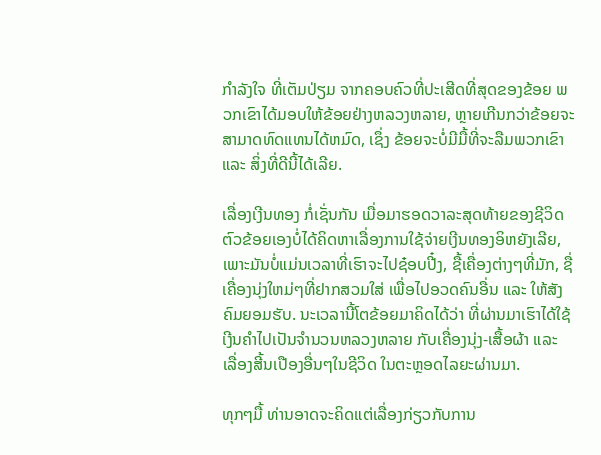ກໍາລັງໃຈ ທີ່ເຕັມປ່ຽມ ຈາກຄອບຄົວທີ່ປະເສີດທີ່ສຸດຂອງຂ້ອຍ ພວກເຂົາໄດ້ມອບໃຫ້ຂ້ອຍຢ່າງຫລວງຫລາຍ, ຫຼາຍເກີນກວ່າຂ້ອຍຈະສາມາດທົດແທນໄດ້ຫມົດ, ເຊຶ່ງ ຂ້ອຍຈະບໍ່ມີມື້ທີ່ຈະລືມພວກເຂົາ ແລະ ສິ່ງທີ່ດີນີ້ໄດ້ເລີຍ.

ເລື່ອງເງີນທອງ ກໍ່ເຊັ່ນກັນ ເມື່ອມາຮອດວາລະສຸດທ້າຍຂອງຊີວິດ ຕົວຂ້ອຍເອງບໍ່ໄດ້ຄິດຫາເລື່ອງການໃຊ້ຈ່າຍເງີນທອງອິຫຍັງເລີຍ, ເພາະມັນບໍ່ແມ່ນເວລາທີ່ເຮົາຈະໄປຊ໋ອບປີ໋ງ, ຊື້ເຄື່ອງຕ່າງໆທີ່ມັກ, ຊື່ເຄື່ອງນຸ່ງໃຫມ່ໆທີ່ຢາກສວມໃສ່ ເພື່ອໄປອວດຄົນອື່ນ ແລະ ໃຫ້ສັງຄົມຍອມຮັບ. ນະເວລານີ້ໂຕຂ້ອຍມາຄິດໄດ້ວ່າ ທີ່ຜ່ານມາເຮົາໄດ້ໃຊ້ເງີນຄຳໄປເປັນຈຳນວນຫລວງຫລາຍ ກັບເຄື່ອງນຸ່ງ-ເສື້ອຜ້າ ແລະ ເລື່ອງສີ້ນເປືອງອື່ນໆໃນຊີວິດ ໃນຕະຫຼອດໄລຍະຜ່ານມາ.

ທຸກໆມື້ ທ່ານອາດຈະຄິດແຕ່ເລື່ອງກ່ຽວກັບການ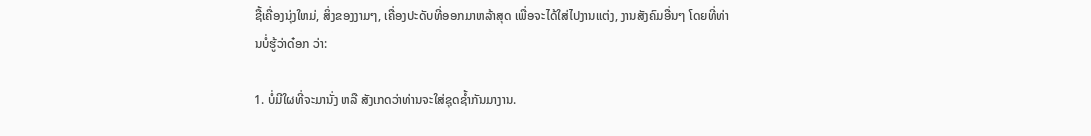ຊື້ເຄື່ອງນຸ່ງໃຫມ່, ສິ່ງຂອງງາມໆ, ເຄື່ອງປະດັບທີ່ອອກມາຫລ້າສຸດ ເພື່ອຈະໄດ້ໃສ່ໄປງານແຕ່ງ, ງານສັງຄົມອື່ນໆ ໂດຍທີ່ທ່ານບໍ່ຮູ້ວ່າດ໋ອກ ວ່າ:

1. ບໍ່ມີໃຜທີ່ຈະມານັ່ງ ຫລື ສັງເກດວ່າທ່ານຈະໃສ່ຊຸດຊ້ຳກັນມາງານ.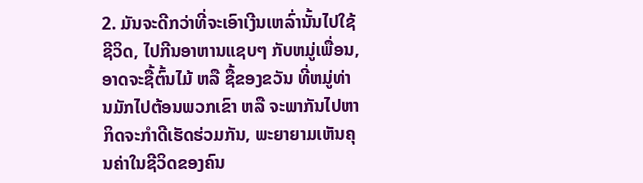2. ມັນຈະດີກວ່າທີ່ຈະເອົາເງີນເຫລົ່ານັ້ນໄປໃຊ້ຊີວິດ, ໄປກີນອາຫານແຊບໆ ກັບຫມູ່ເພື່ອນ, ອາດຈະຊື້ຕົ້ນໄມ້ ຫລື ຊື້ຂອງຂວັນ ທີ່ຫມູ່ທ່ານມັກໄປຕ້ອນພວກເຂົາ ຫລື ຈະພາກັນໄປຫາກິດຈະກຳດີເຮັດຮ່ວມກັນ, ພະຍາຍາມເຫັນຄຸນຄ່າໃນຊີວິດຂອງຄົນ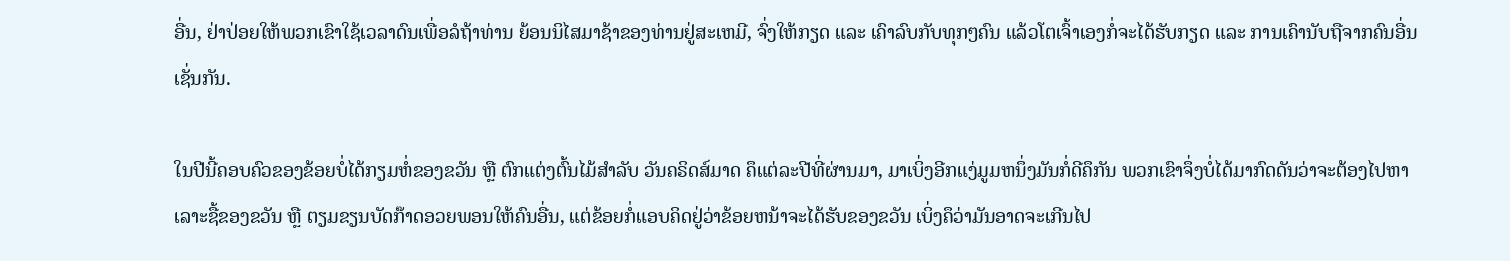ອື່ນ, ຢ່າປ່ອຍໃຫ້ພວກເຂົາໃຊ້ເວລາດົນເພື່ອລໍຖ້າທ່ານ ຍ້ອນນິໄສມາຊ້າຂອງທ່ານຢູ່ສະເຫມີ, ຈົ່ງໃຫ້ກຽດ ແລະ ເຄົາລົບກັບທຸກໆຄົນ ແລ້ວໂຕເຈົ້າເອງກໍ່ຈະໄດ້ຮັບກຽດ ແລະ ການເຄົານັບຖືຈາກຄົນອື່ນເຊັ່ນກັນ.

ໃນປີນີ້ຄອບຄົວຂອງຂ້ອຍບໍ່ໄດ້ກຽມຫໍ່ຂອງຂວັນ ຫຼື ຕົກແຕ່ງຕົ້ນໄມ້ສຳລັບ ວັນຄຣິດສ໌ມາດ ຄຶແຕ່ລະປີທີ່ຜ່ານມາ, ມາເບິ່ງອີກແງ່ມູມຫນຶ່ງມັນກໍ່ດີຄຶກັນ ພວກເຂົາຈຶ່ງບໍ່ໄດ້ມາກົດດັນວ່າຈະຕ້ອງໄປຫາເລາະຊື້ຂອງຂວັນ ຫຼື ຕຽມຂຽນບັດກ໊າດອວຍພອນໃຫ້ຄົນອື່ນ, ແຕ່ຂ້ອຍກໍ່ແອບຄິດຢູ່ວ່າຂ້ອຍຫນ້າຈະໄດ້ຮັບຂອງຂວັນ ເບິ່ງຄຶວ່າມັນອາດຈະເກີນໄປ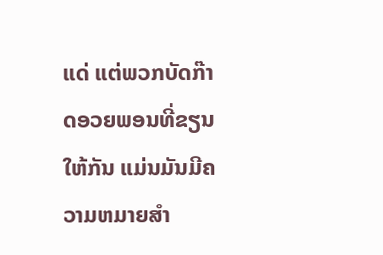ແດ່ ແຕ່ພວກບັດກ໊າດອວຍພອນທີ່ຂຽນໃຫ້ກັນ ແມ່ນມັນມີຄວາມຫມາຍສໍາ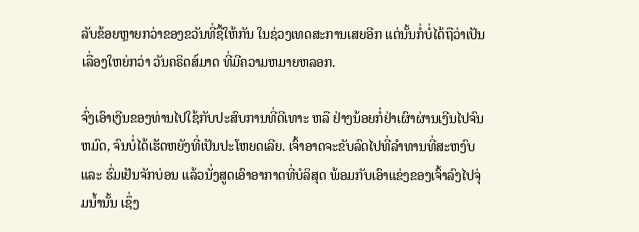ລັບຂ້ອຍຫຼາຍກວ່າຂອງຂວັນທີ່ຊື້ໃຫ້ກັນ ໃນຊ່ວງເທດສະການເສຍອີກ ແຕ່ນັ້ນກໍ່ບໍ່ໄດ້ຖືວ່າເປັນເລື່ອງໃຫຍ່ກວ່າ ວັນຄຣິດສ໌ມາດ ທີ່ມີຄວາມຫມາຍຫລອກ.

ຈົ່ງເອົາເງີນຂອງທ່ານໄປໃຊ້ກັບປະສົບການທີ່ດີເທາະ ຫລື ຢ່າງນ້ອຍກໍ່ຢ່າເຜົາຜ່ານເງີນໄປຈົນຫມົດ, ຈົນບໍ່ໄດ້ເຮັດຫຍັງທີ່ເປັນປະໂຫຍດເລີຍ. ເຈົ້າອາດຈະຂັບລົດໄປທີ່ລໍາທານທີ່ສະຫງົບ ແລະ ຮົ່ມເຢັນຈັກບ່ອນ ແລ້ວນັ່ງສູດເອົາອາກາດທີ່ບໍລິສຸດ ພ້ອມກັບເອົາແຂ່ງຂອງເຈົ້າລົງໄປຈຸ່ມນ້ຳນັ້ນ ເຊຶ່ງ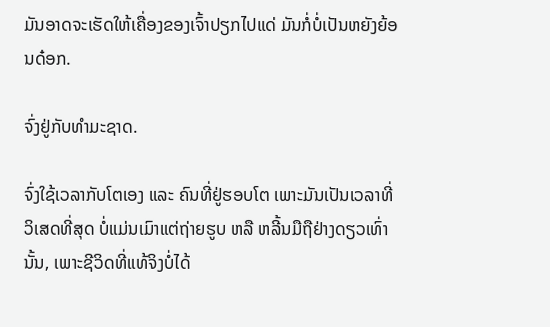ມັນອາດຈະເຮັດໃຫ້ເຄື່ອງຂອງເຈົ້າປຽກໄປແດ່ ມັນກໍ່ບໍ່ເປັນຫຍັງຍ້ອນດ໋ອກ.

ຈົ່ງຢູ່ກັບທໍາມະຊາດ.

ຈົ່ງໃຊ້ເວລາກັບໂຕເອງ ແລະ ຄົນທີ່ຢູ່ຮອບໂຕ ເພາະມັນເປັນເວລາທີ່ວິເສດທີ່ສຸດ ບໍ່ແມ່ນເມົາແຕ່ຖ່າຍຮູບ ຫລື ຫລີ້ນມືຖືຢ່າງດຽວເທົ່ານັ້ນ, ເພາະຊີວິດທີ່ແທ້ຈິງບໍ່ໄດ້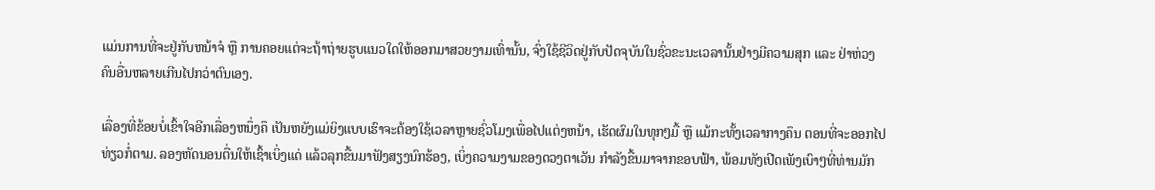ແມ່ນການທີ່ຈະຢູ່ກັບຫນ້າຈໍ ຫຼື ການຄອຍແຕ່ຈະຖ້າຖ່າຍຮູບແນວໃດໃຫ້ອອກມາສວຍງາມເທົ່ານັ້ນ, ຈົ່ງໃຊ້ຊີວິດຢູ່ກັບປັດຈຸບັນໃນຊົ່ວຂະນະເວລານັ້ນຢ່າງມີຄວາມສຸກ ແລະ ຢ່າຫ່ວງຄົນອື່ນຫລາຍເກີນໄປກວ່າຕົນເອງ.

ເລື່ອງທີ່ຂ້ອຍບໍ່ເຂົ້າໃຈອີກເລື່ອງຫນຶ່ງຄຶ ເປັນຫຍັງແມ່ຍິງແບບເຮົາຈະຕ້ອງໃຊ້ເວລາຫຼາຍຊົ່ວໂມງເພື່ອໄປແຕ່ງຫນ້າ, ເຮັດຜົມໃນທຸກໆມື້ ຫຼື ແມ້ກະທັ້ງເວລາກາງຄຶນ ຕອນທີ່ຈະອອກໄປທ່ຽວກໍ່ຕາມ. ລອງຫັດນອນຕື່ນໃຫ້ເຊົ້າເບິ່ງແດ່ ແລ້ວລຸກຂື້ນມາຟັງສຽງນົກຮ້ອງ, ເບິ່ງຄວາມງາມຂອງດວງຕາເວັນ ກຳລັງຂື້ນມາຈາກຂອບຟ້າ, ພ້ອມທັງເປີດເພັງເບົາໆທີ່ທ່ານມັກ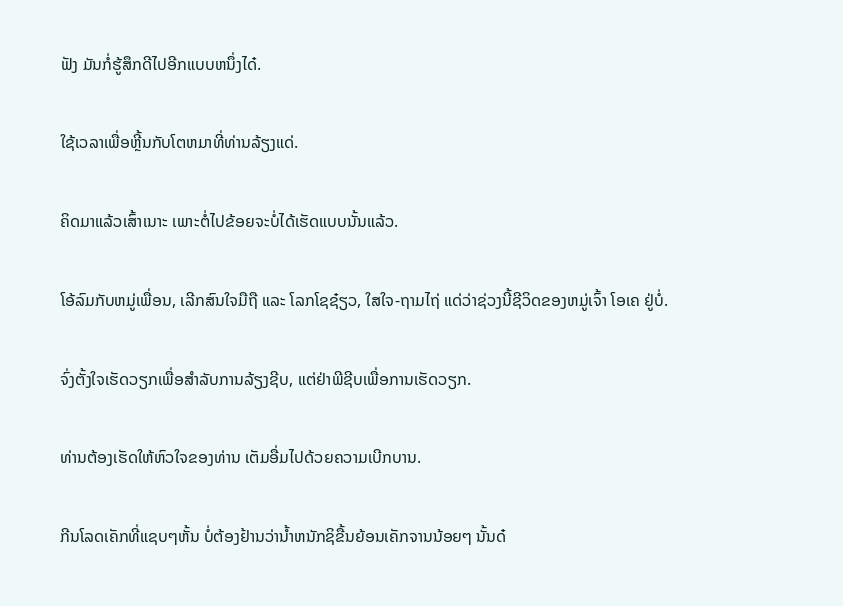ຟັງ ມັນກໍ່ຮູ້ສຶກດີໄປອີກແບບຫນຶ່ງໄດ໋.

ໃຊ້ເວລາເພື່ອຫຼີ້ນກັບໂຕຫມາທີ່ທ່ານລ້ຽງແດ່.

ຄິດມາແລ້ວເສົ້າເນາະ ເພາະຕໍ່ໄປຂ້ອຍຈະບໍ່ໄດ້ເຮັດແບບນັ້ນແລ້ວ.

ໂອ້ລົມກັບຫມູ່ເພື່ອນ, ເລີກສົນໃຈມືຖື ແລະ ໂລກໂຊຊ໋ຽວ, ໃສໃຈ-ຖາມໄຖ່ ແດ່ວ່າຊ່ວງນີ້ຊີວິດຂອງຫມູ່ເຈົ້າ ໂອເຄ ຢູ່ບໍ່.

ຈົ່ງຕັ້ງໃຈເຮັດວຽກເພື່ອສໍາລັບການລ້ຽງຊີບ, ແຕ່ຢ່າພີຊີບເພື່ອການເຮັດວຽກ.

ທ່ານຕ້ອງເຮັດໃຫ້ຫົວໃຈຂອງທ່ານ ເຕັມອື່ມໄປດ້ວຍຄວາມເບີກບານ.

ກີນໂລດເຄັກທີ່ແຊບໆຫັ້ນ ບໍ່ຕ້ອງຢ້ານວ່ານ້ຳຫນັກຊິຂື້ນຍ້ອນເຄັກຈານນ້ອຍໆ ນັ້ນດ໋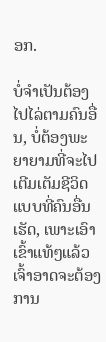ອກ.

ບໍ່ຈໍາເປັນຕ້ອງໄປໄລ່ຕາມຄົນອື່ນ, ບໍ່ຕ້ອງພະຍາຍາມທີ່ຈະໄປເຕີມເຕັມຊີວິດແບບທີ່ຄົນອື່ນເຮັດ, ເພາະເອົາເຂົ້າແທ້ໆແລ້ວ ເຈົ້າອາດຈະຕ້ອງການ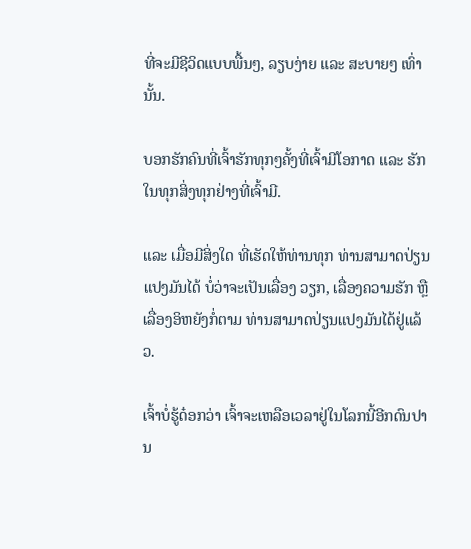ທີ່ຈະມີຊີວິດແບບພື້ນໆ, ລຽບງ່າຍ ແລະ ສະບາຍໆ ເທົ່ານັ້ນ.

ບອກຮັກຄົນທີ່ເຈົ້າຮັກທຸກໆຄັ້ງທີ່ເຈົ້າມີໂອກາດ ແລະ ຮັກໃນທຸກສິ່ງທຸກຢ່າງທີ່ເຈົ້າມີ.

ແລະ ເມື່ອມີສິ່ງໃດ ທີ່ເຮັດໃຫ້ທ່ານທຸກ ທ່ານສາມາດປ່ຽນແປງມັນໄດ້ ບໍ່ວ່າຈະເປັນເລື່ອງ ວຽກ, ເລື່ອງຄວາມຮັກ ຫຼື ເລື່ອງອິຫຍັງກໍ່ຕາມ ທ່ານສາມາດປ່ຽນແປງມັນໄດ້ຢູ່ແລ້ວ.

ເຈົ້າບໍ່ຮູ້ດ໋ອກວ່າ ເຈົ້າຈະເຫລືອເວລາຢູ່ໃນໂລກນີ້ອີກດົນປານ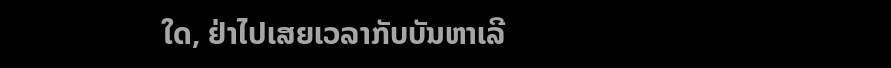ໃດ, ຢ່າໄປເສຍເວລາກັບບັນຫາເລີ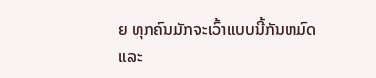ຍ ທຸກຄົນມັກຈະເວົ້າແບບນີ້ກັນຫມົດ ແລະ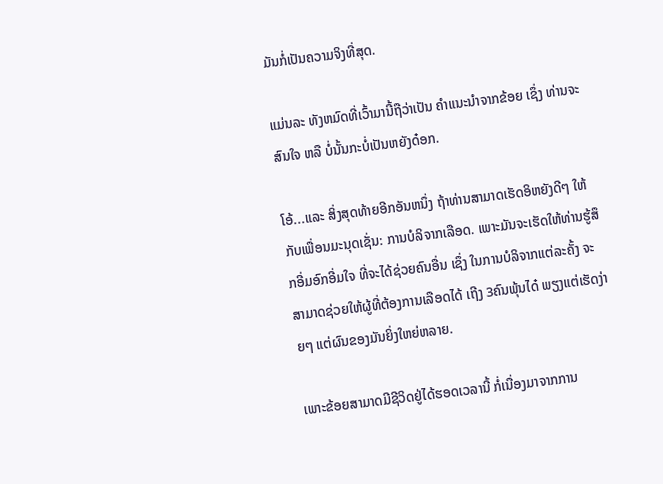ມັນກໍ່ເປັນຄວາມຈິງທີ່ສຸດ.

ແມ່ນລະ ທັງຫມົດທີ່ເວົ້າມານີ້ຖືວ່າເປັນ ຄໍາແນະນໍາຈາກຂ້ອຍ ເຊຶ່ງ ທ່ານຈະສົນໃຈ ຫລື ບໍ່ນັ້ນກະບໍ່ເປັນຫຍັງດ໋ອກ.

ໂອ້...ແລະ ສິ່ງສຸດທ້າຍອີກອັນຫນຶ່ງ ຖ້າທ່ານສາມາດເຮັດອິຫຍັງດີໆ ໃຫ້ກັບເພື່ອນມະນຸດເຊັ່ນ: ການບໍລິຈາກເລືອດ. ເພາະມັນຈະເຮັດໃຫ້ທ່ານຮູ້ສຶກອີ່ມອົກອີ່ມໃຈ ທີ່ຈະໄດ້ຊ່ວຍຄົນອື່ນ ເຊຶ່ງ ໃນການບໍລິຈາກແຕ່ລະຄັ້ງ ຈະສາມາດຊ່ວຍໃຫ້ຜູ້ທີ່ຕ້ອງການເລືອດໄດ້ ເຖີງ 3ຄົນພຸ້ນໄດ໋ ພຽງແຕ່ເຮັດງ່າຍໆ ແຕ່ຜົນຂອງມັນຍິ່ງໃຫຍ່ຫລາຍ.

ເພາະຂ້ອຍສາມາດມີຊີວິດຢູ່ໄດ້ຮອດເວລານີ້ ກໍ່ເນື່ອງມາຈາກການ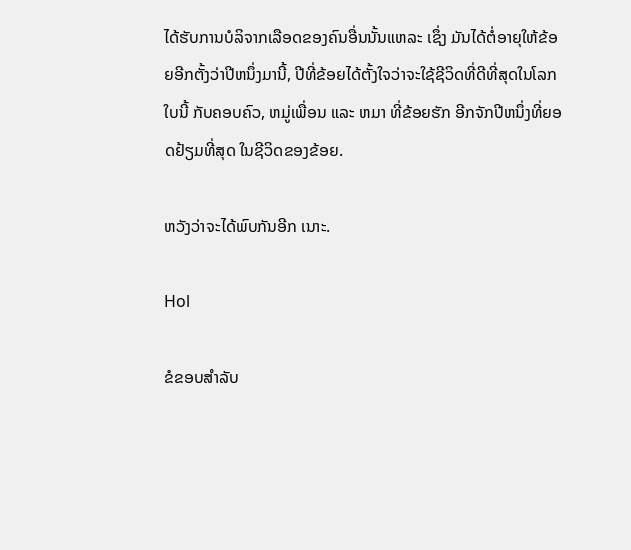ໄດ້ຮັບການບໍລິຈາກເລືອດຂອງຄົນອື່ນນັ້ນແຫລະ ເຊຶ່ງ ມັນໄດ້ຕໍ່ອາຍຸໃຫ້ຂ້ອຍອີກຕັ້ງວ່າປີຫນຶ່ງມານີ້, ປີທີ່ຂ້ອຍໄດ້ຕັ້ງໃຈວ່າຈະໃຊ້ຊີວິດທີ່ດີທີ່ສຸດໃນໂລກໃບນີ້ ກັບຄອບຄົວ, ຫມູ່ເພື່ອນ ແລະ ຫມາ ທີ່ຂ້ອຍຮັກ ອີກຈັກປີຫນຶ່ງທີ່ຍອດຢ້ຽມທີ່ສຸດ ໃນຊີວິດຂອງຂ້ອຍ.

ຫວັງວ່າຈະໄດ້ພົບກັນອີກ ເນາະ.

Hol

ຂໍຂອບສຳລັບ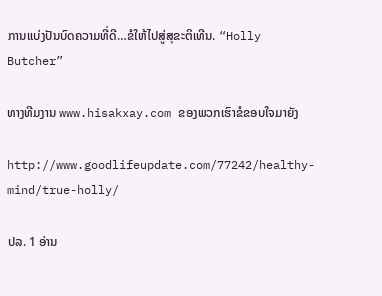ການແບ່ງປັນບົດຄວາມທີ່ດີ…ຂໍໃຫ້ໄປສູ່ສຸຂະຕິເທີນ. “Holly Butcher”

ທາງທີມງານ www.hisakxay.com ຂອງພວກເຮົາຂໍຂອບໃຈມາຍັງ

http://www.goodlifeupdate.com/77242/healthy-mind/true-holly/

ປລ. 1 ອ່ານ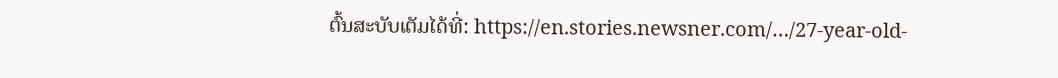ຕົ້ນສະບັບເຕັມໄດ້ທີ່: https://en.stories.newsner.com/…/27-year-old-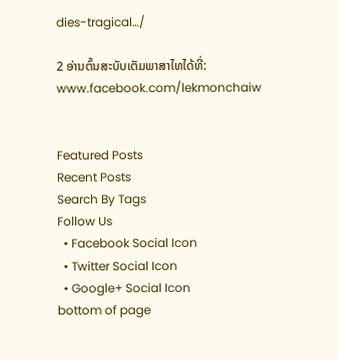dies-tragical…/

2 ອ່ານຕົ້ນສະບັບເຕັມພາສາໄທໄດ້ທີ່: www.facebook.com/lekmonchaiw


Featured Posts
Recent Posts
Search By Tags
Follow Us
  • Facebook Social Icon
  • Twitter Social Icon
  • Google+ Social Icon
bottom of page